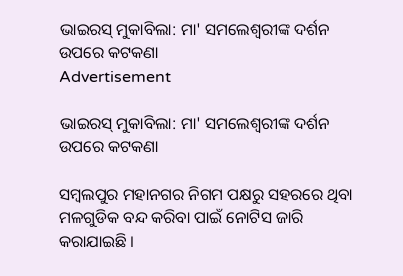ଭାଇରସ୍ ମୁକାବିଲା: ମା' ସମଲେଶ୍ୱରୀଙ୍କ ଦର୍ଶନ ଉପରେ କଟକଣା
Advertisement

ଭାଇରସ୍ ମୁକାବିଲା: ମା' ସମଲେଶ୍ୱରୀଙ୍କ ଦର୍ଶନ ଉପରେ କଟକଣା

ସମ୍ବଲପୁର ମହାନଗର ନିଗମ ପକ୍ଷରୁ ସହରରେ ଥିବା ମଳଗୁଡିକ ବନ୍ଦ କରିବା ପାଇଁ ନୋଟିସ ଜାରି କରାଯାଇଛି ।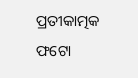ପ୍ରତୀକାତ୍ମକ ଫଟୋ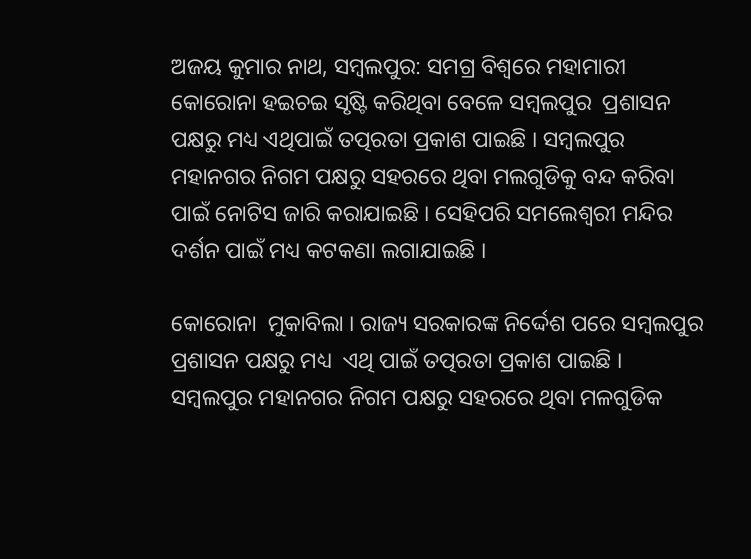ଅଜୟ କୁମାର ନାଥ, ସମ୍ବଲପୁର: ସମଗ୍ର ବିଶ୍ୱରେ ମହାମାରୀ କୋରୋନା ହଇଚଇ ସୃଷ୍ଟି କରିଥିବା ବେଳେ ସମ୍ବଲପୁର  ପ୍ରଶାସନ ପକ୍ଷରୁ ମଧ୍ୟ ଏଥିପାଇଁ ତତ୍ପରତା ପ୍ରକାଶ ପାଇଛି । ସମ୍ବଲପୁର ମହାନଗର ନିଗମ ପକ୍ଷରୁ ସହରରେ ଥିବା ମଲଗୁଡିକୁ ବନ୍ଦ କରିବା ପାଇଁ ନୋଟିସ ଜାରି କରାଯାଇଛି । ସେହିପରି ସମଲେଶ୍ୱରୀ ମନ୍ଦିର ଦର୍ଶନ ପାଇଁ ମଧ୍ୟ କଟକଣା ଲଗାଯାଇଛି ।

କୋରୋନା  ମୁକାବିଲା । ରାଜ୍ୟ ସରକାରଙ୍କ ନିର୍ଦ୍ଦେଶ ପରେ ସମ୍ବଲପୁର ପ୍ରଶାସନ ପକ୍ଷରୁ ମଧ୍ୟ  ଏଥି ପାଇଁ ତତ୍ପରତା ପ୍ରକାଶ ପାଇଛି । ସମ୍ବଲପୁର ମହାନଗର ନିଗମ ପକ୍ଷରୁ ସହରରେ ଥିବା ମଳଗୁଡିକ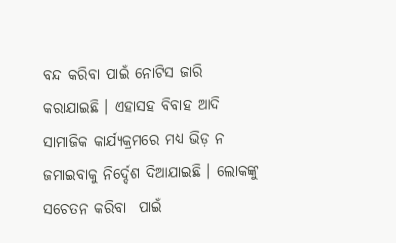ବନ୍ଦ କରିବା ପାଇଁ ନୋଟିସ ଜାରି କରାଯାଇଛି । ଏହାସହ ବିବାହ ଆଦି ସାମାଜିକ କାର୍ଯ୍ୟକ୍ରମରେ ମଧ୍ୟ ଭିଡ଼ ନ ଜମାଇବାକୁ ନିର୍ଦ୍ଦେଶ ଦିଆଯାଇଛି । ଲୋକଙ୍କୁ ସଚେତନ କରିବା  ପାଇଁ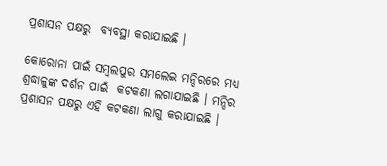ପ୍ରଶାସନ ପକ୍ଷରୁ  ବ୍ୟବସ୍ଥା କରାଯାଇଛି ।

କୋରୋନା ପାଇଁ ସମ୍ବଲପୁର ସମଲେଇ ମନ୍ଦିରରେ ମଧ୍ୟ ଶ୍ରଦ୍ଧାଳୁଙ୍କ ଦର୍ଶନ ପାଇଁ  କଟକଣା ଲଗାଯାଇଛି । ମନ୍ଦିର ପ୍ରଶାସନ ପକ୍ଷରୁ ଏହି କଟକଣା ଲାଗୁ କରାଯାଇଛି ।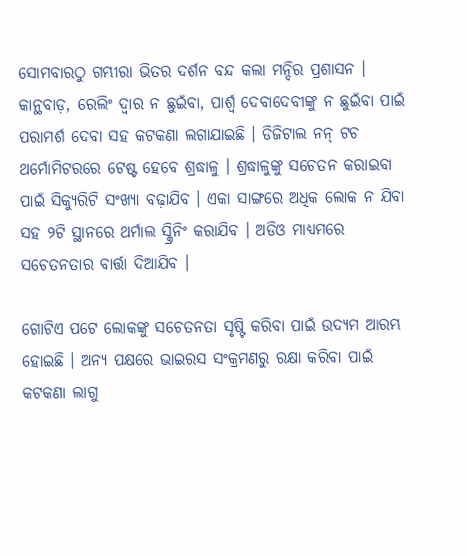ସୋମବାରଠୁ ଗମ୍ଭୀରା ଭିତର ଦର୍ଶନ ବନ୍ଦ କଲା ମନ୍ଦିର ପ୍ରଶାସନ । କାନ୍ଥବାଡ଼, ରେଲିଂ ଦ୍ୱାର ନ ଛୁଇଁବା, ପାର୍ଶ୍ୱ ଦେବାଦେବୀଙ୍କୁ ନ ଛୁଇଁବା ପାଇଁ ପରାମର୍ଶ ଦେବା ସହ କଟକଣା ଲଗାଯାଇଛି । ଡିଜିଟାଲ ନନ୍ ଟଚ ଥର୍ମୋମିଟରରେ ଟେଷ୍ଟ ହେବେ ଶ୍ରଦ୍ଧାଳୁ । ଶ୍ରଦ୍ଧାଳୁଙ୍କୁ ସଚେତନ କରାଇବା ପାଇଁ ସିକ୍ୟୁରିଟି ସଂଖ୍ୟା ବଢ଼ାଯିବ । ଏକା ସାଙ୍ଗରେ ଅଧିକ ଲୋକ ନ ଯିବା ସହ ୨ଟି ସ୍ଥାନରେ ଥର୍ମାଲ ସ୍କ୍ରିନିଂ କରାଯିବ । ଅଡିଓ ମାଧ୍ୟମରେ ସଚେତନତାର ବାର୍ତ୍ତା ଦିଆଯିବ ।

ଗୋଟିଏ ପଟେ ଲୋକଙ୍କୁ ସଚେତନତା ସୃଷ୍ଟି କରିବା ପାଇଁ ଉଦ୍ୟମ ଆରମ୍ଭ ହୋଇଛି । ଅନ୍ୟ ପକ୍ଷରେ ଭାଇରସ ସଂକ୍ରମଣରୁ ରକ୍ଷା କରିବା ପାଇଁ କଟକଣା ଲାଗୁ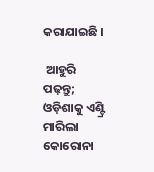କରାଯାଇଛି ।

 ଆହୁରି ପଢ଼ନ୍ତୁ; ଓଡ଼ିଶାକୁ ଏଣ୍ଟ୍ରି ମାରିଲା କୋରୋନା